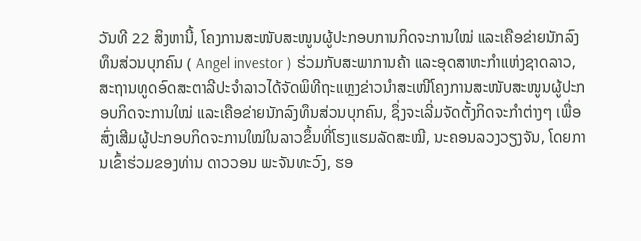ວັນທີ 22 ສິງຫານີ້, ໂຄງການສະໜັບສະໜູນຜູ້ປະກອບການກິດຈະການໃໝ່ ແລະເຄືອຂ່າຍນັກລົງທຶນສ່ວນບຸກຄົນ ( Angel investor ) ຮ່ວມກັບສະພາການຄ້າ ແລະອຸດສາຫະກຳແຫ່ງຊາດລາວ, ສະຖານທູດອົດສະຕາລີປະຈຳລາວໄດ້ຈັດພິທີຖະແຫຼງຂ່າວນຳສະເໜີໂຄງການສະໜັບສະໜູນຜູ້ປະກອບກິດຈະການໃໝ່ ແລະເຄືອຂ່າຍນັກລົງທຶນສ່ວນບຸກຄົນ, ຊຶ່ງຈະເລີ່ມຈັດຕັ້ງກິດຈະກຳຕ່າງໆ ເພື່ອສົ່ງເສີມຜູ້ປະກອບກິດຈະການໃໝ່ໃນລາວຂຶ້ນທີ່ໂຮງແຮມລັດສະໝີ, ນະຄອນລວງວຽງຈັນ, ໂດຍການເຂົ້າຮ່ວມຂອງທ່ານ ດາວວອນ ພະຈັນທະວົງ, ຮອ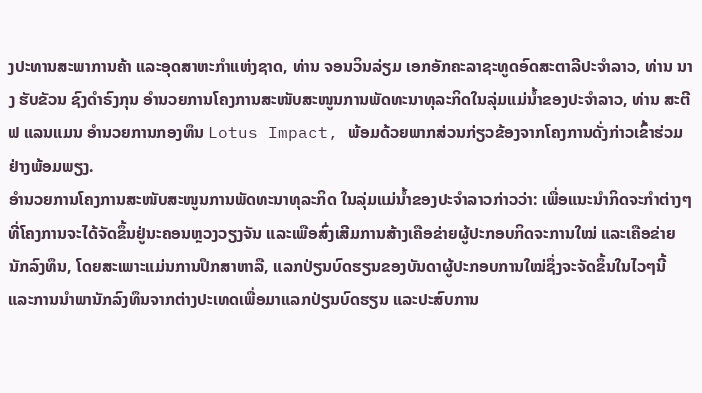ງປະທານສະພາການຄ້າ ແລະອຸດສາຫະກຳແຫ່ງຊາດ, ທ່ານ ຈອນວິນລ່ຽມ ເອກອັກຄະລາຊະທູດອົດສະຕາລີປະຈຳລາວ, ທ່ານ ນາງ ຮັບຂັວນ ຊົງດຳຣົງກຸນ ອຳນວຍການໂຄງການສະໜັບສະໜູນການພັດທະນາທຸລະກິດໃນລຸ່ມແມ່ນ້ຳຂອງປະຈຳລາວ, ທ່ານ ສະຕີຟ ແລນແມນ ອຳນວຍການກອງທຶນ Lotus Impact, ພ້ອມດ້ວຍພາກສ່ວນກ່ຽວຂ້ອງຈາກໂຄງການດັ່ງກ່າວເຂົ້າຮ່ວມຢ່າງພ້ອມພຽງ.
ອຳນວຍການໂຄງການສະໜັບສະໜູນການພັດທະນາທຸລະກິດ ໃນລຸ່ມແມ່ນ້ຳຂອງປະຈຳລາວກ່າວວ່າ: ເພື່ອແນະນຳກິດຈະກຳຕ່າງໆທີ່ໂຄງການຈະໄດ້ຈັດຂຶ້ນຢູ່ນະຄອນຫຼວງວຽງຈັນ ແລະເພືອສົ່ງເສີມການສ້າງເຄືອຂ່າຍຜູ້ປະກອບກິດຈະການໃໝ່ ແລະເຄືອຂ່າຍນັກລົງທຶນ, ໂດຍສະເພາະແມ່ນການປຶກສາຫາລື, ແລກປ່ຽນບົດຮຽນຂອງບັນດາຜູ້ປະກອບການໃໝ່ຊຶ່ງຈະຈັດຂຶ້ນໃນໄວໆນີ້ ແລະການນຳພານັກລົງທຶນຈາກຕ່າງປະເທດເພື່ອມາແລກປ່ຽນບົດຮຽນ ແລະປະສົບການ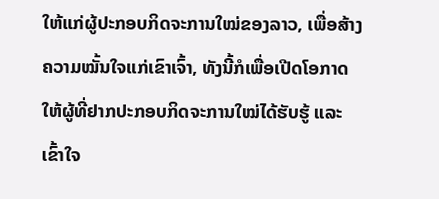ໃຫ້ແກ່ຜູ້ປະກອບກິດຈະການໃໝ່ຂອງລາວ, ເພື່ອສ້າງຄວາມໝັ້ນໃຈແກ່ເຂົາເຈົ້າ, ທັງນີ້ກໍເພື່ອເປີດໂອກາດໃຫ້ຜູ້ທີ່ຢາກປະກອບກິດຈະການໃໝ່ໄດ້ຮັບຮູ້ ແລະເຂົ້າໃຈ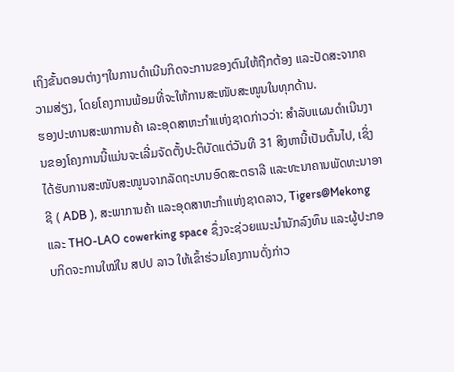ເຖິງຂັ້ນຕອນຕ່າງໆໃນການດຳເນີນກິດຈະການຂອງຕົນໃຫ້ຖືກຕ້ອງ ແລະປັດສະຈາກຄວາມສ່ຽງ, ໂດຍໂຄງການພ້ອມທີ່ຈະໃຫ້ການສະໜັບສະໜູນໃນທຸກດ້ານ.
ຮອງປະທານສະພາການຄ້າ ເລະອຸດສາຫະກຳແຫ່ງຊາດກ່າວວ່າ: ສຳລັບແຜນດຳເນີນງານຂອງໂຄງການນີ້ແມ່ນຈະເລີ່ມຈັດຕັ້ງປະຕິບັດແຕ່ວັນທີ 31 ສິງຫານີ້ເປັນຕົ້ນໄປ, ເຊິ່ງໄດ້ຮັບການສະໜັບສະໜູນຈາກລັດຖະບານອົດສະຕຣາລີ ແລະທະນາຄານພັດທະນາອາຊີ ( ADB ), ສະພາການຄ້າ ແລະອຸດສາຫະກຳແຫ່ງຊາດລາວ, Tigers@Mekong ແລະ THO-LAO cowerking space ຊຶ່ງຈະຊ່ວຍແນະນຳນັກລົງທຶນ ແລະຜູ້ປະກອບກິດຈະການໃໝ່ໃນ ສປປ ລາວ ໃຫ້ເຂົ້າຮ່ວມໂຄງການດັ່ງກ່າວ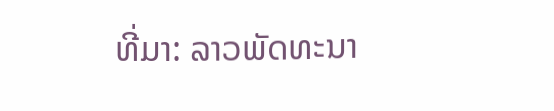ທີ່ມາ: ລາວພັດທະນາ